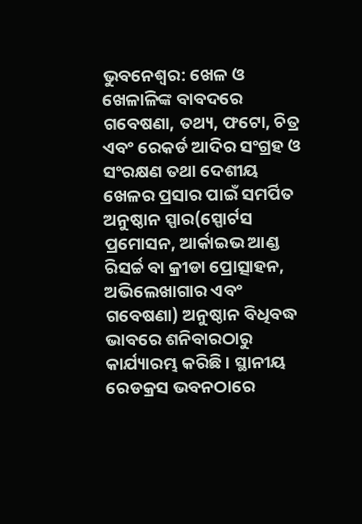ଭୁବନେଶ୍ୱର: ଖେଳ ଓ ଖେଳାଳିଙ୍କ ବାବଦରେ ଗବେଷଣା, ତଥ୍ୟ, ଫଟୋ, ଚିତ୍ର ଏବଂ ରେକର୍ଡ ଆଦିର ସଂଗ୍ରହ ଓ ସଂରକ୍ଷଣ ତଥା ଦେଶୀୟ ଖେଳର ପ୍ରସାର ପାଇଁ ସମର୍ପିତ ଅନୁଷ୍ଠାନ ସ୍ପାର(ସ୍ପୋର୍ଟସ ପ୍ରମୋସନ, ଆର୍କାଇଭ ଆଣ୍ଡ ରିସର୍ଚ୍ଚ ବା କ୍ରୀଡା ପ୍ରୋତ୍ସାହନ, ଅଭିଲେଖାଗାର ଏବଂ ଗବେଷଣା) ଅନୁଷ୍ଠାନ ବିଧିବଦ୍ଧ ଭାବରେ ଶନିବାରଠାରୁ କାର୍ଯ୍ୟାରମ୍ଭ କରିଛି । ସ୍ଥାନୀୟ ରେଡକ୍ରସ ଭବନଠାରେ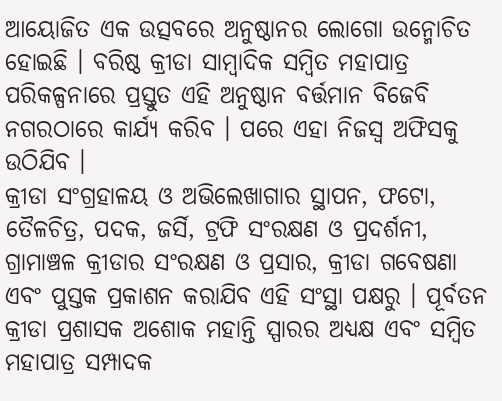ଆୟୋଜିତ ଏକ ଉତ୍ସବରେ ଅନୁଷ୍ଠାନର ଲୋଗୋ ଉନ୍ମୋଚିତ ହୋଇଛି । ବରିଷ୍ଠ କ୍ରୀଡା ସାମ୍ବାଦିକ ସମ୍ବିତ ମହାପାତ୍ର ପରିକଳ୍ପନାରେ ପ୍ରସ୍ତୁତ ଏହି ଅନୁଷ୍ଠାନ ବର୍ତ୍ତମାନ ବିଜେବି ନଗରଠାରେ କାର୍ଯ୍ୟ କରିବ । ପରେ ଏହା ନିଜସ୍ୱ ଅଫିସକୁ ଉଠିଯିବ ।
କ୍ରୀଡା ସଂଗ୍ରହାଳୟ ଓ ଅଭିଲେଖାଗାର ସ୍ଥାପନ, ଫଟୋ, ତୈଳଚିତ୍ର, ପଦକ, ଜର୍ସି, ଟ୍ରଫି ସଂରକ୍ଷଣ ଓ ପ୍ରଦର୍ଶନୀ, ଗ୍ରାମାଞ୍ଚଳ କ୍ରୀଡାର ସଂରକ୍ଷଣ ଓ ପ୍ରସାର, କ୍ରୀଡା ଗବେଷଣା ଏବଂ ପୁସ୍ତକ ପ୍ରକାଶନ କରାଯିବ ଏହି ସଂସ୍ଥା ପକ୍ଷରୁ । ପୂର୍ବତନ କ୍ରୀଡା ପ୍ରଶାସକ ଅଶୋକ ମହାନ୍ତି ସ୍ପାରର ଅଧ୍ୟକ୍ଷ ଏବଂ ସମ୍ବିତ ମହାପାତ୍ର ସମ୍ପାଦକ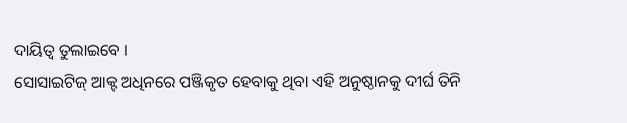ଦାୟିତ୍ୱ ତୁଲାଇବେ ।
ସୋସାଇଟିଜ୍ ଆକ୍ଟ ଅଧିନରେ ପଞ୍ଜିକୃତ ହେବାକୁ ଥିବା ଏହି ଅନୁଷ୍ଠାନକୁ ଦୀର୍ଘ ତିନି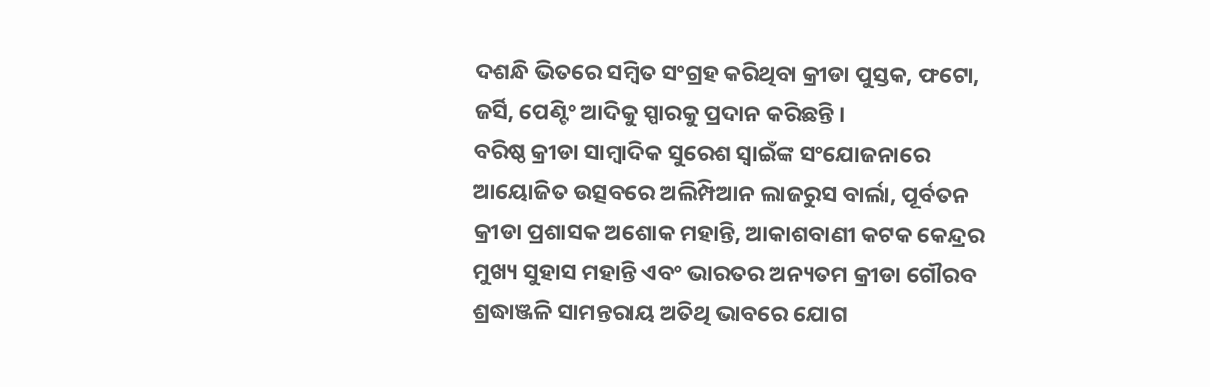ଦଶନ୍ଧି ଭିତରେ ସମ୍ବିତ ସଂଗ୍ରହ କରିଥିବା କ୍ରୀଡା ପୁସ୍ତକ, ଫଟୋ, ଜର୍ସି, ପେଣ୍ଟିଂ ଆଦିକୁ ସ୍ପାରକୁ ପ୍ରଦାନ କରିଛନ୍ତି ।
ବରିଷ୍ଠ କ୍ରୀଡା ସାମ୍ବାଦିକ ସୁରେଶ ସ୍ୱାଇଁଙ୍କ ସଂଯୋଜନାରେ ଆୟୋଜିତ ଉତ୍ସବରେ ଅଲିମ୍ପିଆନ ଲାଜରୁସ ବାର୍ଲା, ପୂର୍ବତନ କ୍ରୀଡା ପ୍ରଶାସକ ଅଶୋକ ମହାନ୍ତି, ଆକାଶବାଣୀ କଟକ କେନ୍ଦ୍ରର ମୁଖ୍ୟ ସୁହାସ ମହାନ୍ତି ଏବଂ ଭାରତର ଅନ୍ୟତମ କ୍ରୀଡା ଗୌରବ ଶ୍ରଦ୍ଧାଞ୍ଜଳି ସାମନ୍ତରାୟ ଅତିଥି ଭାବରେ ଯୋଗ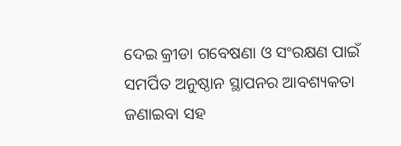ଦେଇ କ୍ରୀଡା ଗବେଷଣା ଓ ସଂରକ୍ଷଣ ପାଇଁ ସମର୍ପିତ ଅନୁଷ୍ଠାନ ସ୍ଥାପନର ଆବଶ୍ୟକତା ଜଣାଇବା ସହ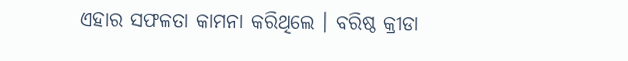ଏହାର ସଫଳତା କାମନା କରିଥିଲେ । ବରିଷ୍ଠ କ୍ରୀଡା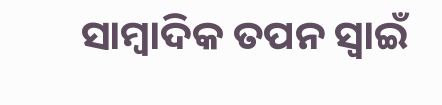ସାମ୍ବାଦିକ ତପନ ସ୍ୱାଇଁ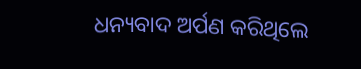ଧନ୍ୟବାଦ ଅର୍ପଣ କରିଥିଲେ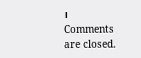।
Comments are closed.